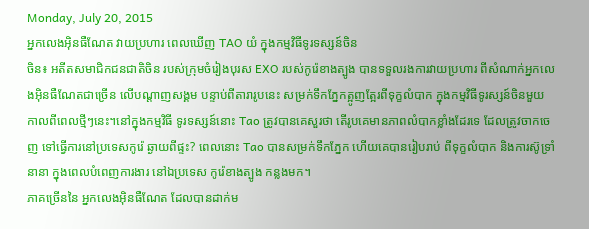Monday, July 20, 2015
អ្នកលេងអ៊ិនធឺណែត វាយប្រហារ ពេលឃើញ TAO យំ ក្នុងកម្មវិធីទូរទស្សន៍ចិន
ចិន៖ អតីតសមាជិកជនជាតិចិន របស់ក្រុមចំរៀងបុរស EXO របស់កូរ៉េខាងត្បូង បានទទួលរងការវាយប្រហារ ពីសំណាក់អ្នកលេងអ៊ិនធឺណែតជាច្រើន លើបណ្តាញសង្គម បន្ទាប់ពីតារារូបនេះ សម្រក់ទឹកភ្នែកត្អូញត្អែរពីទុក្ខលំបាក ក្នុងកម្មវិធីទូរស្សន៍ចិនមួយ កាលពីពេលថ្មីៗនេះ។នៅក្នុងកម្មវិធី ទូរទស្សន៍នោះ Tao ត្រូវបានគេសួរថា តើរូបគេមានភាពលំបាកខ្លាំងដែរទេ ដែលត្រូវចាកចេញ ទៅធ្វើការនៅប្រទេសកូរ៉េ ឆ្ងាយពីផ្ទះ? ពេលនោះ Tao បានសម្រក់ទឹកភ្នែក ហើយគេបានរៀបរាប់ ពីទុក្ខលំបាក និងការស៊ូទ្រាំនានា ក្នុងពេលបំពេញការងារ នៅឯប្រទេស កូរ៉េខាងត្បូង កន្លងមក។
ភាគច្រើននៃ អ្នកលេងអ៊ិនធឺណែត ដែលបានដាក់ម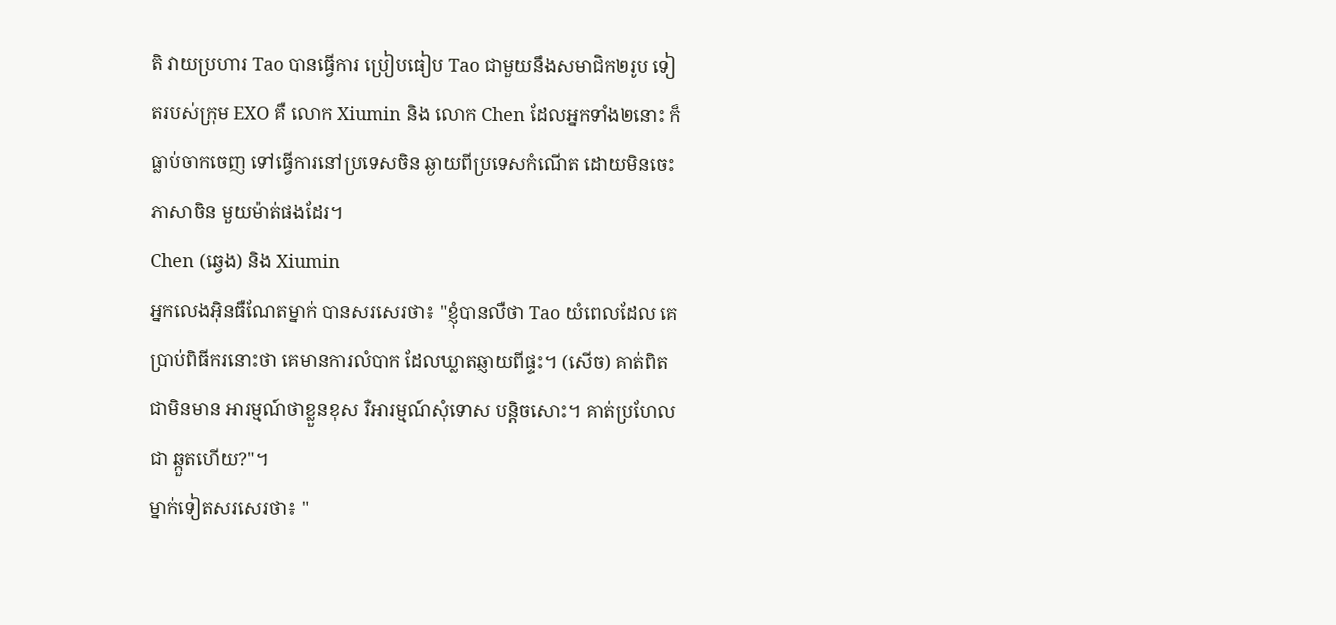តិ វាយប្រហារ Tao បានធ្វើការ ប្រៀបធៀប Tao ជាមួយនឹងសមាជិក២រូប ទៀតរបស់ក្រុម EXO គឺ លោក Xiumin និង លោក Chen ដែលអ្នកទាំង២នោះ ក៏ធ្លាប់ចាកចេញ ទៅធ្វើការនៅប្រទេសចិន ឆ្ងាយពីប្រទេសកំណើត ដោយមិនចេះភាសាចិន មួយម៉ាត់ផងដែរ។
Chen (ឆ្វេង) និង Xiumin
អ្នកលេងអ៊ិនធឺណែតម្នាក់ បានសរសេរថា៖ "ខ្ញុំបានលឺថា Tao យំពេលដែល គេប្រាប់ពិធីករនោះថា គេមានការលំបាក ដែលឃ្លាតឆ្ញាយពីផ្ទះ។ (សើច) គាត់ពិតជាមិនមាន អារម្មណ៍ថាខ្លួនខុស រឺអារម្មណ៍សុំទោស បន្តិចសោះ។ គាត់ប្រហែលជា ឆ្កួតហើយ?"។
ម្នាក់ទៀតសរសេរថា៖ "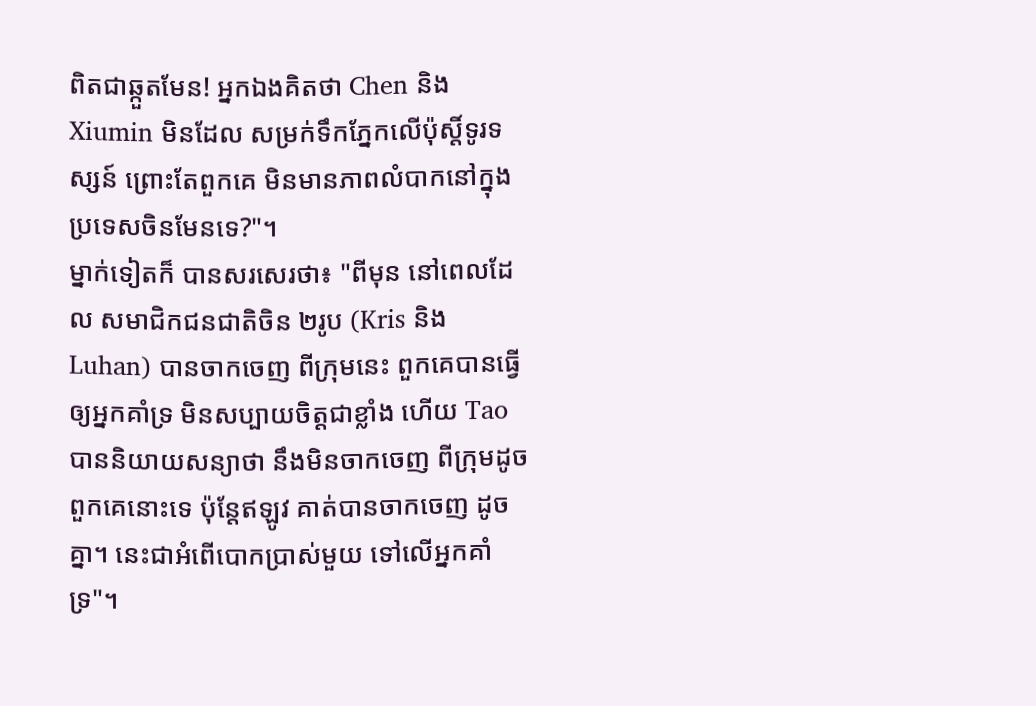ពិតជាឆ្កួតមែន! អ្នកឯងគិតថា Chen និង Xiumin មិនដែល សម្រក់ទឹកភ្នែកលើប៉ុស្តិ៍ទូរទស្សន៍ ព្រោះតែពួកគេ មិនមានភាពលំបាកនៅក្នុង ប្រទេសចិនមែនទេ?"។
ម្នាក់ទៀតក៏ បានសរសេរថា៖ "ពីមុន នៅពេលដែល សមាជិកជនជាតិចិន ២រូប (Kris និង Luhan) បានចាកចេញ ពីក្រុមនេះ ពួកគេបានធ្វើឲ្យអ្នកគាំទ្រ មិនសប្បាយចិត្តជាខ្លាំង ហើយ Tao បាននិយាយសន្យាថា នឹងមិនចាកចេញ ពីក្រុមដូចពួកគេនោះទេ ប៉ុន្តែឥឡូវ គាត់បានចាកចេញ ដូចគ្នា។ នេះជាអំពើបោកប្រាស់មួយ ទៅលើអ្នកគាំទ្រ"។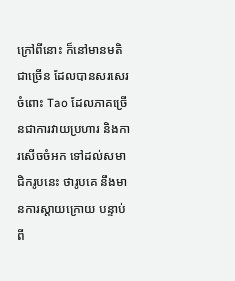ក្រៅពីនោះ ក៏នៅមានមតិជាច្រើន ដែលបានសរសេរចំពោះ Tao ដែលភាគច្រើនជាការវាយប្រហារ និងការសើចចំអក ទៅដល់សមាជិករូបនេះ ថារូបគេ នឹងមានការស្តាយក្រោយ បន្ទាប់ពី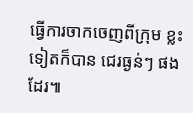ធ្វើការចាកចេញពីក្រុម ខ្លះទៀតក៏បាន ជេរធ្ងន់ៗ ផងដែរ៕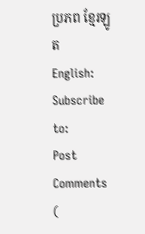ប្រភព ខ្មែរឡូត
English:
Subscribe to:
Post Comments
(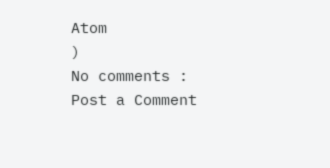Atom
)
No comments :
Post a Comment